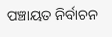ପଞ୍ଚାୟତ ନିର୍ବାଚନ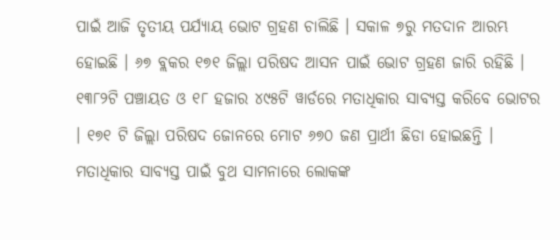ପାଇଁ ଆଜି ତୃତୀୟ ପର୍ଯ୍ୟାୟ ଭୋଟ ଗ୍ରହଣ ଚାଲିଛି । ସକାଳ ୭ରୁ ମତଦାନ ଆରମ୍ଭ ହୋଇଛି । ୬୭ ବ୍ଲକର ୧୭୧ ଜିଲ୍ଲା ପରିଷଦ ଆସନ ପାଇଁ ଭୋଟ ଗ୍ରହଣ ଜାରି ରହିଛି । ୧୩୮୨ଟି ପଞ୍ଚାୟତ ଓ ୧୮ ହଜାର ୪୯୫ଟି ୱାର୍ଡରେ ମତାଧିକାର ସାବ୍ୟସ୍ତ କରିବେ ଭୋଟର । ୧୭୧ ଟି ଜିଲ୍ଲା ପରିଷଦ ଜୋନରେ ମୋଟ ୬୭୦ ଜଣ ପ୍ରାର୍ଥୀ ଛିଡା ହୋଇଛନ୍ତି । ମତାଧିକାର ସାବ୍ୟସ୍ତ ପାଇଁ ବୁଥ ସାମନାରେ ଲୋକଙ୍କ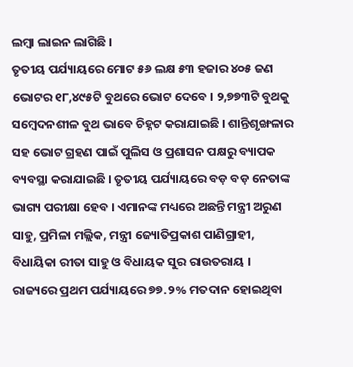ଲମ୍ବା ଲାଇନ ଲାଗିଛି ।
ତୃତୀୟ ପର୍ଯ୍ୟାୟରେ ମୋଟ ୫୬ ଲକ୍ଷ ୫୩ ହଜାର ୪୦୫ ଜଣ ଭୋଟର ୧୮,୪୯୫ଟି ବୁଥରେ ଭୋଟ ଦେବେ । ୨,୭୭୩ଟି ବୁଥକୁ ସମ୍ବେଦନଶୀଳ ବୁଥ ଭାବେ ଚିହ୍ନଟ କରାଯାଇଛି । ଶାନ୍ତିଶୃଙ୍ଖଳାର ସହ ଭୋଟ ଗ୍ରହଣ ପାଇଁ ପୁଲିସ ଓ ପ୍ରଶାସନ ପକ୍ଷରୁ ବ୍ୟାପକ ବ୍ୟବସ୍ଥା କରାଯାଇଛି । ତୃତୀୟ ପର୍ଯ୍ୟାୟରେ ବଡ଼ ବଡ଼ ନେତାଙ୍କ ଭାଗ୍ୟ ପରୀକ୍ଷା ହେବ । ଏମାନଙ୍କ ମଧ୍ୟରେ ଅଛନ୍ତି ମନ୍ତ୍ରୀ ଅରୁଣ ସାହୁ, ପ୍ରମିଳା ମଲ୍ଲିକ, ମନ୍ତ୍ରୀ ଜ୍ୟୋତିପ୍ରକାଶ ପାଣିଗ୍ରାହୀ, ବିଧାୟିକା ରୀତା ସାହୁ ଓ ବିଧାୟକ ସୁର ରାଉତରାୟ ।
ରାଜ୍ୟରେ ପ୍ରଥମ ପର୍ଯ୍ୟାୟରେ ୭୭.୨% ମତଦାନ ହୋଇଥିବା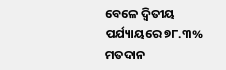ବେଳେ ଦ୍ୱିତୀୟ ପର୍ଯ୍ୟାୟରେ ୭୮.୩% ମତଦାନ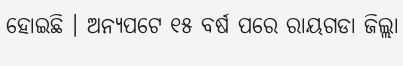ହୋଇଛି । ଅନ୍ୟପଟେ ୧୫ ବର୍ଷ ପରେ ରାୟଗଡା ଜିଲ୍ଲା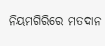ନିୟମଗିରିରେ ମତଦାନ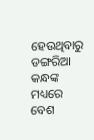ହେଉଥିବାରୁ ଡଙ୍ଗରିଆ କନ୍ଧଙ୍କ ମଧ୍ୟରେ ବେଶ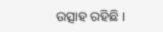ଉତ୍ସାହ ରହିଛି ।